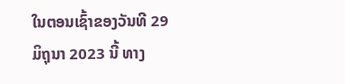ໃນຕອນເຊົ້າຂອງວັນທີ 29 ມິຖຸນາ 2023 ນີ້ ທາງ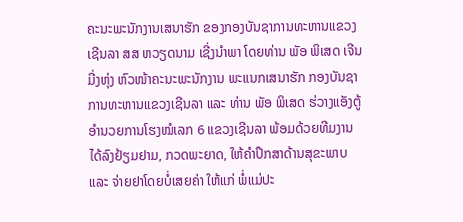ຄະນະພະນັກງານເສນາຮັກ ຂອງກອງບັນຊາການທະຫານແຂວງເຊີນລາ ສສ ຫວຽດນາມ ເຊີ່ງນຳພາ ໂດຍທ່ານ ພັອ ພິເສດ ເຈີນມີ່ງຫຸ່ງ ຫົວໜ້າຄະນະພະນັກງານ ພະແນກເສນາຮັກ ກອງບັນຊາການທະຫານແຂວງເຊີນລາ ແລະ ທ່ານ ພັອ ພິເສດ ຮ່ວາງແອັງຕູ້ ອໍານວຍການໂຮງໝໍເລກ 6 ແຂວງເຊີນລາ ພ້ອມດ້ວຍທີມງານ ໄດ້ລົງຢ້ຽມຢາມ, ກວດພະຍາດ, ໃຫ້ຄຳປຶກສາດ້ານສຸຂະພາບ ແລະ ຈ່າຍຢາໂດຍບໍ່ເສຍຄ່າ ໃຫ້ແກ່ ພໍ່ແມ່ປະ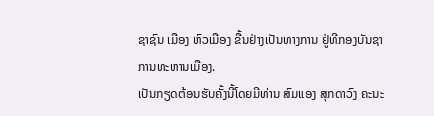ຊາຊົນ ເມືອງ ຫົວເມືອງ ຂື້ນຢ່າງເປັນທາງການ ຢູ່ທີກອງບັນຊາການທະຫານເມືອງ.
ເປັນກຽດຕ້ອນຮັບຄັ້ງນີ້ໂດຍມີທ່ານ ສົມແອງ ສຸກດາວົງ ຄະນະ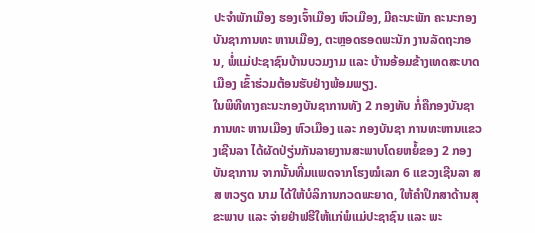ປະຈຳພັກເມືອງ ຮອງເຈົ້າເມືອງ ຫົວເມືອງ, ມີຄະນະພັກ ຄະນະກອງບັນຊາການທະ ຫານເມືອງ, ຕະຫຼອດຮອດພະນັກ ງານລັດຖະກອນ, ພໍ່ແມ່ປະຊາຊົນບ້ານບວມງາມ ແລະ ບ້ານອ້ອມຂ້າງເທດສະບາດເມືອງ ເຂົ້າຮ່ວມຕ້ອນຮັບຢ່າງພ້ອມພຽງ.
ໃນພິທີທາງຄະນະກອງບັນຊາການທັງ 2 ກອງທັບ ກໍ່ຄືກອງບັນຊາການທະ ຫານເມືອງ ຫົວເມືອງ ແລະ ກອງບັນຊາ ການທະຫານແຂວງເຊີນລາ ໄດ້ຜັດປ່ຽ່ນກັນລາຍງານສະພາບໂດຍຫຍໍ້ຂອງ 2 ກອງບັນຊາການ ຈາກນັ້ນທີ່ມແພດຈາກໂຮງໝໍເລກ 6 ແຂວງເຊີນລາ ສສ ຫວຽດ ນາມ ໄດ້ໃຫ້ບໍລິການກວດພະຍາດ, ໃຫ້ຄຳປຶກສາດ້ານສຸຂະພາບ ແລະ ຈ່າຍຢ່າຟຮີໃຫ້ແກ່ພໍແມ່ປະຊາຊົນ ແລະ ພະ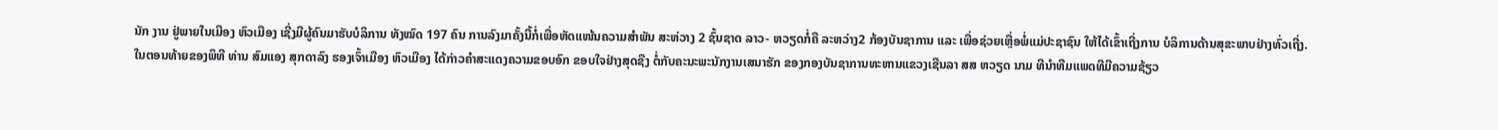ນັກ ງານ ຢູ່ພາຍໃນເມືອງ ຫົວເມືອງ ເຊີ່ງມີຜູ້ຄົນມາຮັບບໍລິການ ທັງໝົດ 197 ຄົນ ການລົງມາຄັ້ງນີ້ກໍ່ເພື່ອຫັດແໜ້ນຄວາມສຳພັນ ສະຫ່ວາງ 2 ຊົ້ນຊາດ ລາວ- ຫວຽດກໍ່ຄື ລະຫວ່າງ2 ກ້ອງບັນຊາການ ແລະ ເພື່ອຊ່ວຍເຫຼື່ອພໍ່ແມ່ປະຊາຊົນ ໃຫ້ໄດ້ເຂົ້າເຖີ່ງການ ບໍລິການດ້ານສຸຂະພາບຢ່າງທົ່ວເຖີ່ງ.
ໃນຕອນທ້າຍຂອງພິທີ ທ່ານ ສົມແອງ ສຸກດາລົງ ຮອງເຈົ້າເມືອງ ຫົວເມືອງ ໄດ້ກ່າວຄຳສະແດງຄວາມຂອບອົກ ຂອບໃຈຢ່າງສຸດຊືງ ຕໍ່ກັບຄະນະພະນັກງານເສນາຮັກ ຂອງກອງບັນຊາການທະຫານແຂວງເຊີນລາ ສສ ຫວຽດ ນາມ ທີນຳທີມແພດທີມີຄວາມຊ້ຽວ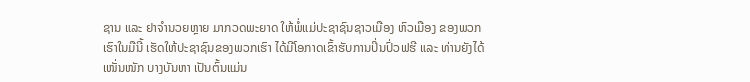ຊານ ແລະ ຢາຈຳນວຍຫຼາຍ ມາກວດພະຍາດ ໃຫ້ພໍ່ແມ່ປະຊາຊົນຊາວເມືອງ ຫົວເມືອງ ຂອງພວກເຮົາໃນມືນີ້ ເຮັດໃຫ້ປະຊາຊົນຂອງພວກເຮົາ ໄດ້ມີໂອກາດເຂົ້າຮັບການປິ່ນປົ່ວຟຮີ ແລະ ທ່ານຍັງໄດ້ເໜັ່ນໜັກ ບາງບັນຫາ ເປັນຕົ້ນແມ່ນ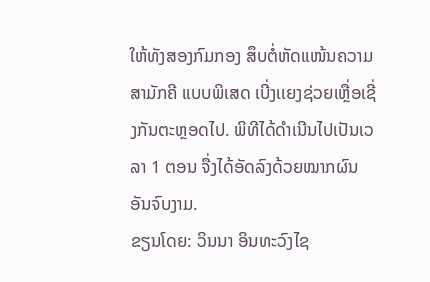ໃຫ້ທັງສອງກົມກອງ ສຶບຕໍ່ຫັດແໜ້ນຄວາມສາມັກຄີ ແບບພິເສດ ເບີ່ງເເຍງຊ່ວຍເຫຼື່ອເຊີ່ງກັນຕະຫຼອດໄປ. ພິທີໄດ້ດຳເນີນໄປເປັນເວລາ 1 ຕອນ ຈື່ງໄດ້ອັດລົງດ້ວຍໝາກຜົນອັນຈົບງາມ.
ຂຽນໂດຍ: ວິນນາ ອິນທະວົງໄຊ